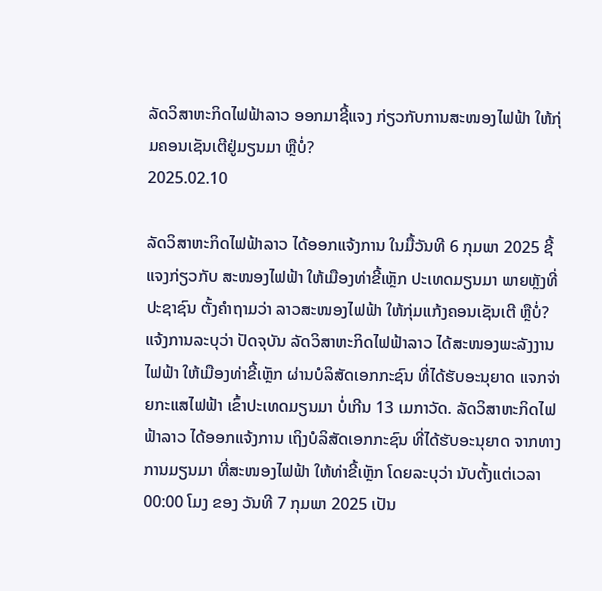ລັດວິສາຫະກິດໄຟຟ້າລາວ ອອກມາຊີ້ແຈງ ກ່ຽວກັບການສະໜອງໄຟຟ້າ ໃຫ້ກຸ່ມຄອນເຊັນເຕີຢູ່ມຽນມາ ຫຼືບໍ່?
2025.02.10

ລັດວິສາຫະກິດໄຟຟ້າລາວ ໄດ້ອອກແຈ້ງການ ໃນມື້ວັນທີ 6 ກຸມພາ 2025 ຊີ້ແຈງກ່ຽວກັບ ສະໜອງໄຟຟ້າ ໃຫ້ເມືອງທ່າຂີ້ເຫຼັກ ປະເທດມຽນມາ ພາຍຫຼັງທີ່ປະຊາຊົນ ຕັ້ງຄໍາຖາມວ່າ ລາວສະໜອງໄຟຟ້າ ໃຫ້ກຸ່ມແກ້ງຄອນເຊັນເຕີ ຫຼືບໍ່? ແຈ້ງການລະບຸວ່າ ປັດຈຸບັນ ລັດວິສາຫະກິດໄຟຟ້າລາວ ໄດ້ສະໜອງພະລັງງານໄຟຟ້າ ໃຫ້ເມືອງທ່າຂີ້ເຫຼັກ ຜ່ານບໍລິສັດເອກກະຊົນ ທີ່ໄດ້ຮັບອະນຸຍາດ ແຈກຈ່າຍກະແສໄຟຟ້າ ເຂົ້າປະເທດມຽນມາ ບໍ່ເກີນ 13 ເມກາວັດ. ລັດວິສາຫະກິດໄຟຟ້າລາວ ໄດ້ອອກແຈ້ງການ ເຖິງບໍລິສັດເອກກະຊົນ ທີ່ໄດ້ຮັບອະນຸຍາດ ຈາກທາງການມຽນມາ ທີ່ສະໜອງໄຟຟ້າ ໃຫ້ທ່າຂີ້ເຫຼັກ ໂດຍລະບຸວ່າ ນັບຕັ້ງແຕ່ເວລາ 00:00 ໂມງ ຂອງ ວັນທີ 7 ກຸມພາ 2025 ເປັນ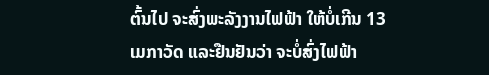ຕົ້ນໄປ ຈະສົ່ງພະລັງງານໄຟຟ້າ ໃຫ້ບໍ່ເກີນ 13 ເມກາວັດ ແລະຢືນຢັນວ່າ ຈະບໍ່ສົ່ງໄຟຟ້າ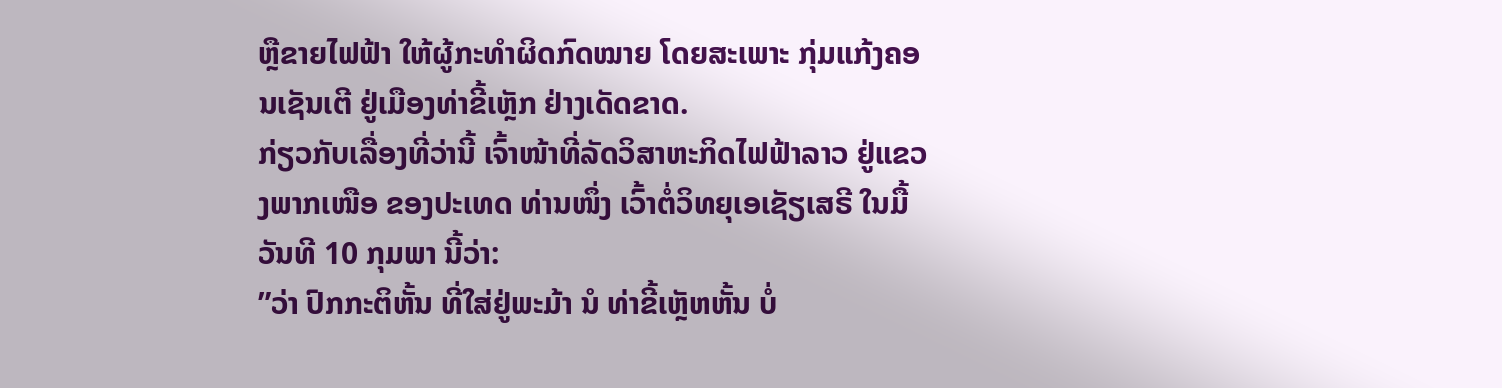ຫຼືຂາຍໄຟຟ້າ ໃຫ້ຜູ້ກະທໍາຜິດກົດໝາຍ ໂດຍສະເພາະ ກຸ່ມແກ້ງຄອນເຊັນເຕີ ຢູ່ເມືອງທ່າຂີ້ເຫຼັກ ຢ່າງເດັດຂາດ.
ກ່ຽວກັບເລື່ອງທີ່ວ່ານີ້ ເຈົ້າໜ້າທີ່ລັດວິສາຫະກິດໄຟຟ້າລາວ ຢູ່ແຂວງພາກເໜືອ ຂອງປະເທດ ທ່ານໜຶ່ງ ເວົ້າຕໍ່ວິທຍຸເອເຊັຽເສຣີ ໃນມື້ວັນທີ 10 ກຸມພາ ນີ້ວ່າ:
”ວ່າ ປົກກະຕິຫັ້ນ ທີ່ໃສ່ຢູ່ພະມ້າ ນໍ ທ່າຂີ້ເຫຼັຫຫັ້ນ ບໍ່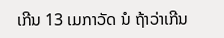ເກີນ 13 ເມກາວັດ ນໍ ຖ້າວ່າເກີນ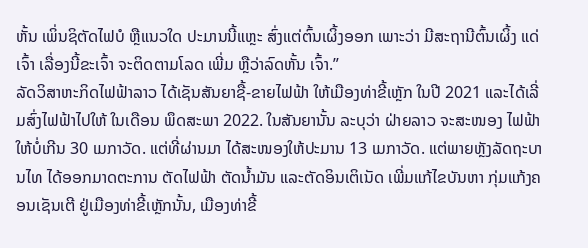ຫັ້ນ ເພິ່ນຊິຕັດໄຟບໍ ຫຼືແນວໃດ ປະມານນີ້ແຫຼະ ສົ່ງແຕ່ຕົ້ນເຜິ້ງອອກ ເພາະວ່າ ມີສະຖານີຕົ້ນເຜິ້ງ ແດ່ເຈົ້າ ເລື່ອງນີ້ຂະເຈົ້າ ຈະຕິດຕາມໂລດ ເພີ່ມ ຫຼືວ່າລົດຫັ້ນ ເຈົ້າ.”
ລັດວິສາຫະກິດໄຟຟ້າລາວ ໄດ້ເຊັນສັນຍາຊື້-ຂາຍໄຟຟ້າ ໃຫ້ເມືອງທ່າຂີ້ເຫຼັກ ໃນປີ 2021 ແລະໄດ້ເລີ່ມສົ່ງໄຟຟ້າໄປໃຫ້ ໃນເດືອນ ພຶດສະພາ 2022. ໃນສັນຍານັ້ນ ລະບຸວ່າ ຝ່າຍລາວ ຈະສະໜອງ ໄຟຟ້າໃຫ້ບໍ່ເກີນ 30 ເມກາວັດ. ແຕ່ທີ່ຜ່ານມາ ໄດ້ສະໜອງໃຫ້ປະມານ 13 ເມກາວັດ. ແຕ່ພາຍຫຼັງລັດຖະບານໄທ ໄດ້ອອກມາດຕະການ ຕັດໄຟຟ້າ ຕັດນໍ້າມັນ ແລະຕັດອິນເຕິເນັດ ເພີ່ມແກ້ໄຂບັນຫາ ກຸ່ມແກ້ງຄອນເຊັນເຕີ ຢູ່ເມືອງທ່າຂີ້ເຫຼັກນັ້ນ, ເມືອງທ່າຂີ້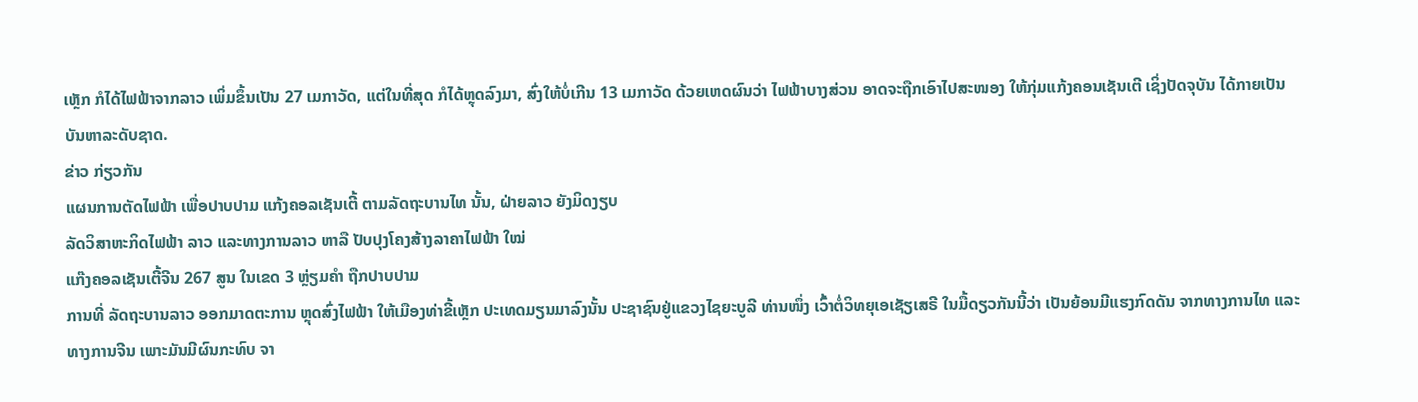ເຫຼັກ ກໍໄດ້ໄຟຟ້າຈາກລາວ ເພິ່ມຂຶ້ນເປັນ 27 ເມກາວັດ, ແຕ່ໃນທີ່ສຸດ ກໍໄດ້ຫຼຸດລົງມາ, ສົ່ງໃຫ້ບໍ່ເກີນ 13 ເມກາວັດ ດ້ວຍເຫດຜົນວ່າ ໄຟຟ້າບາງສ່ວນ ອາດຈະຖືກເອົາໄປສະໜອງ ໃຫ້ກຸ່ມແກ້ງຄອນເຊັນເຕີ ເຊິ່ງປັດຈຸບັນ ໄດ້ກາຍເປັນບັນຫາລະດັບຊາດ.
ຂ່າວ ກ່ຽວກັນ
ແຜນການຕັດໄຟຟ້າ ເພື່ອປາບປາມ ແກ້ງຄອລເຊັນເຕີ້ ຕາມລັດຖະບານໄທ ນັ້ນ, ຝ່າຍລາວ ຍັງມິດງຽບ
ລັດວິສາຫະກິດໄຟຟ້າ ລາວ ແລະທາງການລາວ ຫາລື ປັບປຸງໂຄງສ້າງລາຄາໄຟຟ້າ ໃໝ່
ແກ໊ງຄອລເຊັນເຕີ້ຈີນ 267 ສູນ ໃນເຂດ 3 ຫຼ່ຽມຄໍາ ຖືກປາບປາມ
ການທີ່ ລັດຖະບານລາວ ອອກມາດຕະການ ຫຼຸດສົ່ງໄຟຟ້າ ໃຫ້ເມືອງທ່າຂີ້ເຫຼັກ ປະເທດມຽນມາລົງນັ້ນ ປະຊາຊົນຢູ່ແຂວງໄຊຍະບູລີ ທ່ານໜຶ່ງ ເວົ້າຕໍ່ວິທຍຸເອເຊັຽເສຣີ ໃນມື້ດຽວກັນນີ້ວ່າ ເປັນຍ້ອນມີແຮງກົດດັນ ຈາກທາງການໄທ ແລະທາງການຈີນ ເພາະມັນມີຜົນກະທົບ ຈາ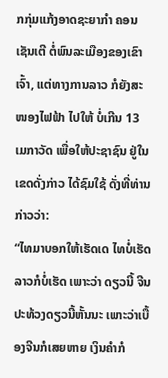ກກຸ່ມແກ້ງອາດຊະຍາກໍາ ຄອນເຊັນເຕີ ຕໍ່ພົນລະເມືອງຂອງເຂົາເຈົ້າ, ແຕ່ທາງການລາວ ກໍຍັງສະໜອງໄຟຟ້າ ໄປໃຫ້ ບໍ່ເກີນ 13 ເມກາວັດ ເພື່ອໃຫ້ປະຊາຊົນ ຢູ່ໃນເຂດດັ່ງກ່າວ ໄດ້ຊົມໃຊ້ ດັ່ງທີ່ທ່ານກ່າວວ່າ:
“ໄທມາບອກໃຫ້ເຮັດເດ ໄທບໍ່ເຮັດ ລາວກໍບໍ່ເຮັດ ເພາະວ່າ ດຽວນີ້ ຈີນປະທ້ວງດຽວນີ້ຫັ້ນນະ ເພາະວ່າເບື້ອງຈີນກໍເສຍຫາຍ ເງິນຄໍາກໍ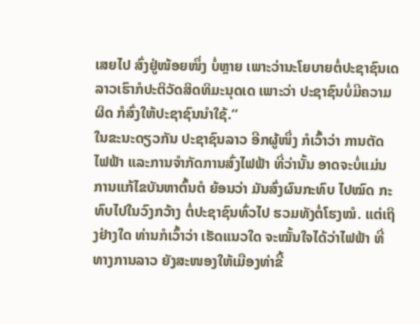ເສຍໄປ ສົ່ງຢູ່ໜ້ອຍໜຶ່ງ ບໍ່ຫຼາຍ ເພາະວ່ານະໂຍບາຍຕໍ່ປະຊາຊົນເດ ລາວເຮົາກໍປະຕິວັດສິດທິມະນຸດເດ ເພາະວ່າ ປະຊາຊົນບໍ່ມີຄວາມຜິດ ກໍສົ່ງໃຫ້ປະຊາຊົນນໍາໃຊ້.”
ໃນຂະນະດຽວກັນ ປະຊາຊົນລາວ ອີກຜູ້ໜຶ່ງ ກໍເວົ້າວ່າ ການຕັດໄຟຟ້າ ແລະການຈໍາກັດການສົ່ງໄຟຟ້າ ທີ່ວ່ານັ້ນ ອາດຈະບໍ່ແມ່ນ ການແກ້ໄຂບັນຫາຕົ້ນຕໍ ຍ້ອນວ່າ ມັນສົ່ງຜົນກະທົບ ໄປໝົດ ກະທົບໄປໃນວົງກວ້າງ ຕໍ່ປະຊາຊົນທົ່ວໄປ ຮວມທັງຕໍ່ໂຮງໝໍ. ແຕ່ເຖິງຢ່າງໃດ ທ່ານກໍເວົ້າວ່າ ເຮັດແນວໃດ ຈະໝັ້ນໃຈໄດ້ວ່າໄຟຟ້າ ທີ່ທາງການລາວ ຍັງສະໜອງໃຫ້ເມືອງທ່າຂີ້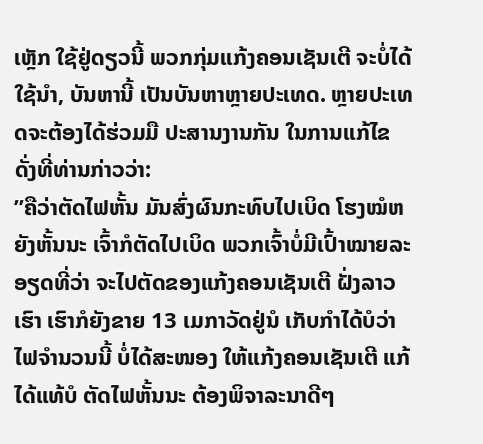ເຫຼັກ ໃຊ້ຢູ່ດຽວນີ້ ພວກກຸ່ມແກ້ງຄອນເຊັນເຕີ ຈະບໍ່ໄດ້ໃຊ້ນໍາ, ບັນຫານີ້ ເປັນບັນຫາຫຼາຍປະເທດ. ຫຼາຍປະເທດຈະຕ້ອງໄດ້ຮ່ວມມື ປະສານງານກັນ ໃນການແກ້ໄຂ ດັ່ງທີ່ທ່ານກ່າວວ່າ:
”ຄືວ່າຕັດໄຟຫັ້ນ ມັນສົ່ງຜົນກະທົບໄປເບິດ ໂຮງໝໍຫຍັງຫັ້ນນະ ເຈົ້າກໍຕັດໄປເບິດ ພວກເຈົ້າບໍ່ມີເປົ້າໝາຍລະອຽດທີ່ວ່າ ຈະໄປຕັດຂອງແກ້ງຄອນເຊັນເຕີ ຝັ່ງລາວເຮົາ ເຮົາກໍຍັງຂາຍ 13 ເມກາວັດຢູ່ນໍ ເກັບກໍາໄດ້ບໍວ່າ ໄຟຈໍານວນນີ້ ບໍ່ໄດ້ສະໜອງ ໃຫ້ແກ້ງຄອນເຊັນເຕີ ແກ້ໄດ້ແທ້ບໍ ຕັດໄຟຫັ້ນນະ ຕ້ອງພິຈາລະນາດີໆ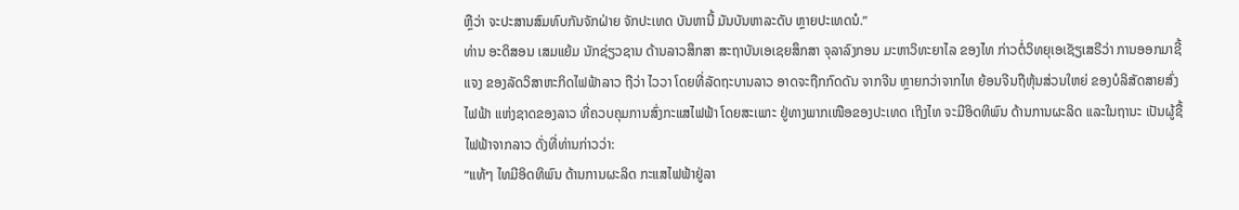ຫຼືວ່າ ຈະປະສານສົມທົບກັນຈັກຝ່າຍ ຈັກປະເທດ ບັນຫານີ້ ມັນບັນຫາລະດັບ ຫຼາຍປະເທດນໍ.”
ທ່ານ ອະດິສອນ ເສມແຍ້ມ ນັກຊ່ຽວຊານ ດ້ານລາວສຶກສາ ສະຖາບັນເອເຊຍສຶກສາ ຈຸລາລົງກອນ ມະຫາວິທະຍາໄລ ຂອງໄທ ກ່າວຕໍ່ວິທຍຸເອເຊັຽເສຣີວ່າ ການອອກມາຊີ້ແຈງ ຂອງລັດວິສາຫະກິດໄຟຟ້າລາວ ຖືວ່າ ໄວວາ ໂດຍທີ່ລັດຖະບານລາວ ອາດຈະຖືກກົດດັນ ຈາກຈີນ ຫຼາຍກວ່າຈາກໄທ ຍ້ອນຈີນຖືຫຸ້ນສ່ວນໃຫຍ່ ຂອງບໍລິສັດສາຍສົ່ງໄຟຟ້າ ແຫ່ງຊາດຂອງລາວ ທີ່ຄວບຄຸມການສົ່ງກະແສໄຟຟ້າ ໂດຍສະເພາະ ຢູ່ທາງພາກເໜືອຂອງປະເທດ ເຖິງໄທ ຈະມີອິດທິພົນ ດ້ານການຜະລິດ ແລະໃນຖານະ ເປັນຜູ້ຊື້ໄຟຟ້າຈາກລາວ ດັ່ງທີ່ທ່ານກ່າວວ່າ:
“ແທ້ໆ ໄທມີອິດທິພົນ ດ້ານການຜະລິດ ກະແສໄຟຟ້າຢູ່ລາ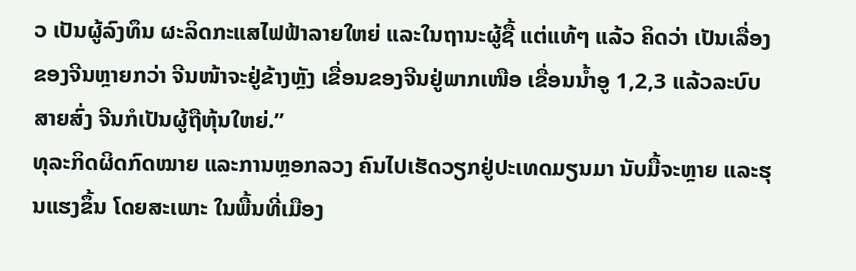ວ ເປັນຜູ້ລົງທຶນ ຜະລິດກະແສໄຟຟ້າລາຍໃຫຍ່ ແລະໃນຖານະຜູ້ຊື້ ແຕ່ແທ້ໆ ແລ້ວ ຄິດວ່າ ເປັນເລື່ອງຂອງຈີນຫຼາຍກວ່າ ຈີນໜ້າຈະຢູ່ຂ້າງຫຼັງ ເຂື່ອນຂອງຈີນຢູ່ພາກເໜືອ ເຂື່ອນນໍ້າອູ 1,2,3 ແລ້ວລະບົບສາຍສົ່ງ ຈີນກໍເປັນຜູ້ຖືຫຸ້ນໃຫຍ່.”
ທຸລະກິດຜິດກົດໝາຍ ແລະການຫຼອກລວງ ຄົນໄປເຮັດວຽກຢູ່ປະເທດມຽນມາ ນັບມື້ຈະຫຼາຍ ແລະຮຸນແຮງຂຶ້ນ ໂດຍສະເພາະ ໃນພື້ນທີ່ເມືອງ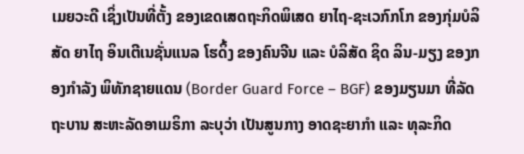ເມຍວະດີ ເຊິ່ງເປັນທີ່ຕັ້ງ ຂອງເຂດເສດຖະກິດພິເສດ ຍາໄຖ-ຊະເວກົກໂກ ຂອງກຸ່ມບໍລິສັດ ຍາໄຖ ອິນເຕີເນຊັ່ນແນລ ໂຮດິ້ງ ຂອງຄົນຈີນ ແລະ ບໍລິສັດ ຊິດ ລິນ-ມຽງ ຂອງກອງກຳລັງ ພິທັກຊາຍແດນ (Border Guard Force – BGF) ຂອງມຽນມາ ທີ່ລັດຖະບານ ສະຫະລັດອາເມຣິກາ ລະບຸວ່າ ເປັນສູນກາງ ອາດຊະຍາກຳ ແລະ ທຸລະກິດ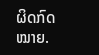ຜິດກົດໝາຍ.